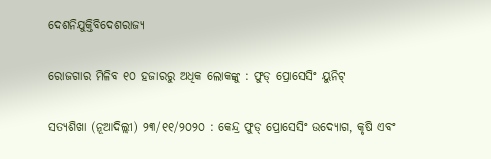ଦେଶନିଯୁକ୍ତିବିଦେଶରାଜ୍ୟ

ରୋଜଗାର ମିଳିବ ୧୦ ହଜାରରୁ ଅଧିକ ଲୋକଙ୍କୁ : ଫୁଡ୍ ପ୍ରୋସେସିଂ ୟୁନିଟ୍

ସତ୍ୟଶିଖା (ନୂଆଦିଲ୍ଲୀ) ୨୩/୧୧/୨୦୨୦ : କେନ୍ଦ୍ର ଫୁଡ୍ ପ୍ରୋସେସିଂ ଉଦ୍ୟୋଗ, କୃଷି ଏବଂ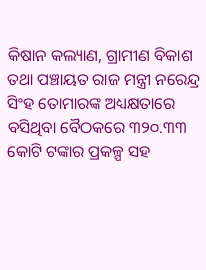କିଷାନ କଲ୍ୟାଣ, ଗ୍ରାମୀଣ ବିକାଶ ତଥା ପଞ୍ଚାୟତ ରାଜ ମନ୍ତ୍ରୀ ନରେନ୍ଦ୍ର ସିଂହ ତୋମାରଙ୍କ ଅଧ୍ୟକ୍ଷତାରେ ବସିଥିବା ବୈଠକରେ ୩୨୦.୩୩ କୋଟି ଟଙ୍କାର ପ୍ରକଳ୍ପ ସହ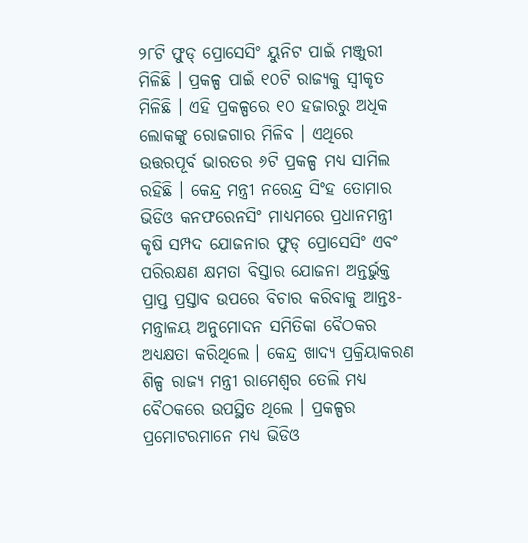୨୮ଟି ଫୁଡ୍ ପ୍ରୋସେସିଂ ୟୁନିଟ ପାଇଁ ମଞ୍ଜୁରୀ ମିଳିଛି । ପ୍ରକଳ୍ପ ପାଇଁ ୧୦ଟି ରାଜ୍ୟକୁ ସ୍ୱୀକୃତ ମିଳିଛି । ଏହି ପ୍ରକଳ୍ପରେ ୧୦ ହଜାରରୁ ଅଧିକ ଲୋକଙ୍କୁ ରୋଜଗାର ମିଳିବ । ଏଥିରେ ଉତ୍ତରପୂର୍ବ ଭାରତର ୬ଟି ପ୍ରକଳ୍ପ ମଧ୍ୟ ସାମିଲ ରହିଛି । କେନ୍ଦ୍ର ମନ୍ତ୍ରୀ ନରେନ୍ଦ୍ର ସିଂହ ତୋମାର ଭିଡିଓ କନଫରେନସିଂ ମାଧ୍ୟମରେ ପ୍ରଧାନମନ୍ତ୍ରୀ କୃଷି ସମ୍ପଦ ଯୋଜନାର ଫୁଡ୍ ପ୍ରୋସେସିଂ ଏବଂ ପରିରକ୍ଷଣ କ୍ଷମତା ବିସ୍ତାର ଯୋଜନା ଅନ୍ତର୍ଭୁକ୍ତ ପ୍ରାପ୍ତ ପ୍ରସ୍ତାବ ଉପରେ ବିଚାର କରିବାକୁ ଆନ୍ତଃ-ମନ୍ତ୍ରାଳୟ ଅନୁମୋଦନ ସମିତିକା ବୈଠକର ଅଧ୍ୟକ୍ଷତା କରିଥିଲେ । କେନ୍ଦ୍ର ଖାଦ୍ୟ ପ୍ରକ୍ରିୟାକରଣ ଶିଳ୍ପ ରାଜ୍ୟ ମନ୍ତ୍ରୀ ରାମେଶ୍ୱର ତେଲି ମଧ୍ୟ ବୈଠକରେ ଉପସ୍ଥିତ ଥିଲେ । ପ୍ରକଳ୍ପର ପ୍ରମୋଟରମାନେ ମଧ୍ୟ ଭିଡିଓ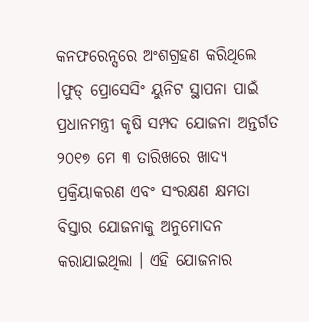କନଫରେନ୍ସରେ ଅଂଶଗ୍ରହଣ କରିଥିଲେ ।ଫୁଡ୍ ପ୍ରୋସେସିଂ ୟୁନିଟ ସ୍ଥାପନା ପାଇଁ ପ୍ରଧାନମନ୍ତ୍ରୀ କୃଷି ସମ୍ପଦ ଯୋଜନା ଅନ୍ତର୍ଗତ ୨୦୧୭ ମେ ୩ ତାରିଖରେ ଖାଦ୍ୟ ପ୍ରକ୍ରିୟାକରଣ ଏବଂ ସଂରକ୍ଷଣ କ୍ଷମତା ବିସ୍ତାର ଯୋଜନାକୁ ଅନୁମୋଦନ କରାଯାଇଥିଲା । ଏହି ଯୋଜନାର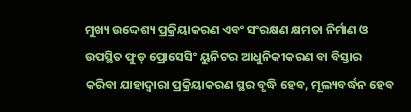ମୁଖ୍ୟ ଉଦ୍ଦେଶ୍ୟ ପ୍ରକ୍ରିୟାକରଣ ଏବଂ ସଂରକ୍ଷଣ କ୍ଷମତା ନିର୍ମାଣ ଓ ଉପସ୍ଥିତ ଫୁଡ୍ ପ୍ରୋସେସିଂ ୟୁନିଟର ଆଧୁନିକୀକରଣ ବା ବିସ୍ତାର କରିବା ଯାହାଦ୍ୱାରା ପ୍ରକ୍ରିୟାକରଣ ସ୍ଥର ବୃଦ୍ଧି ହେବ, ମୂଲ୍ୟବର୍ଦ୍ଧନ ହେବ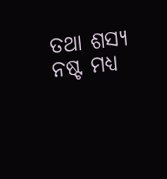ତଥା ଶସ୍ୟ ନଷ୍ଟ ମଧ୍ୟ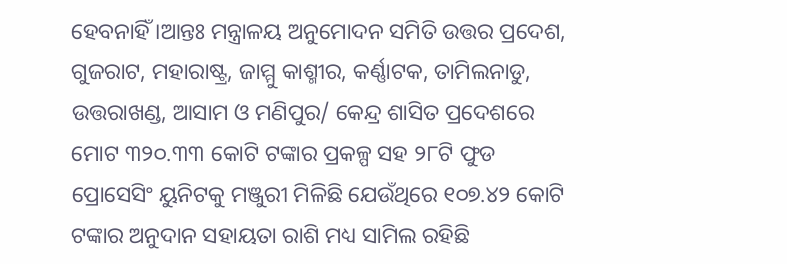ହେବନାହିଁ ।ଆନ୍ତଃ ମନ୍ତ୍ରାଳୟ ଅନୁମୋଦନ ସମିତି ଉତ୍ତର ପ୍ରଦେଶ, ଗୁଜରାଟ, ମହାରାଷ୍ଟ୍ର, ଜାମ୍ମୁ କାଶ୍ମୀର, କର୍ଣ୍ଣାଟକ, ତାମିଲନାଡୁ, ଉତ୍ତରାଖଣ୍ଡ, ଆସାମ ଓ ମଣିପୁର/ କେନ୍ଦ୍ର ଶାସିତ ପ୍ରଦେଶରେ ମୋଟ ୩୨୦.୩୩ କୋଟି ଟଙ୍କାର ପ୍ରକଳ୍ପ ସହ ୨୮ଟି ଫୁଡ ପ୍ରୋସେସିଂ ୟୁନିଟକୁ ମଞ୍ଜୁରୀ ମିଳିଛି ଯେଉଁଥିରେ ୧୦୭.୪୨ କୋଟି ଟଙ୍କାର ଅନୁଦାନ ସହାୟତା ରାଶି ମଧ୍ୟ ସାମିଲ ରହିଛି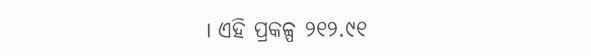। ଏହି ପ୍ରକଳ୍ପ ୨୧୨.୯୧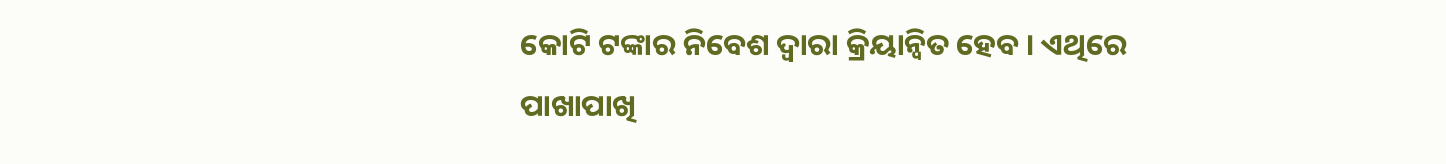କୋଟି ଟଙ୍କାର ନିବେଶ ଦ୍ୱାରା କ୍ରିୟାନ୍ୱିତ ହେବ । ଏଥିରେ ପାଖାପାଖି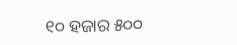୧୦ ହଜାର ୫୦୦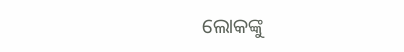ଲୋକଙ୍କୁ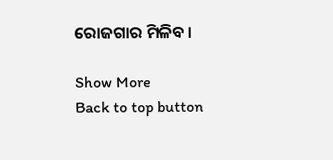ରୋଜଗାର ମିଳିବ ।

Show More
Back to top button